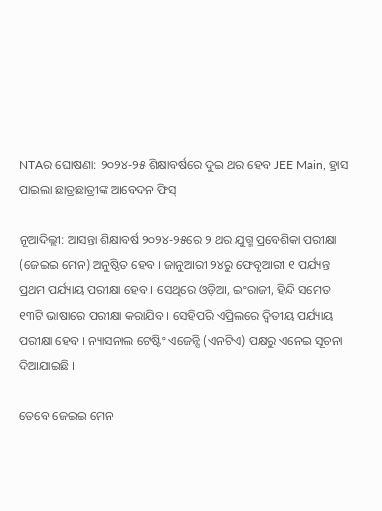NTAର ଘୋଷଣା: ୨୦୨୪-୨୫ ଶିକ୍ଷାବର୍ଷରେ ଦୁଇ ଥର ହେବ JEE Main, ହ୍ରାସ ପାଇଲା ଛାତ୍ରଛାତ୍ରୀଙ୍କ ଆବେଦନ ଫିସ୍

ନୂଆଦିଲ୍ଲୀ: ଆସନ୍ତା ଶିକ୍ଷାବର୍ଷ ୨୦୨୪-୨୫ରେ ୨ ଥର ଯୁଗ୍ମ ପ୍ରବେଶିକା ପରୀକ୍ଷା (ଜେଇଇ ମେନ) ଅନୁଷ୍ଠିତ ହେବ । ଜାନୁଆରୀ ୨୪ରୁ ଫେବୃଆରୀ ୧ ପର୍ଯ୍ୟନ୍ତ ପ୍ରଥମ ପର୍ଯ୍ୟାୟ ପରୀକ୍ଷା ହେବ । ସେଥିରେ ଓଡ଼ିଆ, ଇଂରାଜୀ, ହିନ୍ଦି ସମେତ ୧୩ଟି ଭାଷାରେ ପରୀକ୍ଷା କରାଯିବ । ସେହିପରି ଏପ୍ରିଲରେ ଦ୍ୱିତୀୟ ପର୍ଯ୍ୟାୟ ପରୀକ୍ଷା ହେବ । ନ୍ୟାସନାଲ ଟେଷ୍ଟିଂ ଏଜେନ୍ସି (ଏନଟିଏ) ପକ୍ଷରୁ ଏନେଇ ସୂଚନା ଦିଆଯାଇଛି ।

ତେବେ ଜେଇଇ ମେନ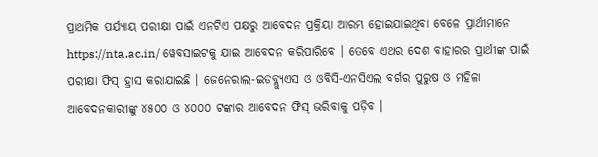ପ୍ରାଥମିକ ପର୍ଯ୍ୟାୟ ପରୀକ୍ଷା ପାଇଁ ଏନଟିଏ ପକ୍ଷରୁ ଆବେଦନ ପ୍ରକ୍ରିୟା ଆରମ୍ଭ ହୋଇଯାଇଥିବା ବେଳେ ପ୍ରାର୍ଥୀମାନେ https://nta.ac.in/ ୱେବସାଇଟକୁ ଯାଇ ଆବେଦନ କରିପାରିବେ । ତେବେ ଏଥର ଦେଶ ବାହାରର ପ୍ରାର୍ଥୀଙ୍କ ପାଇଁ ପରୀକ୍ଷା ଫିସ୍ ହ୍ରାସ କରାଯାଇଛି । ଜେନେରାଲ-ଇଡବ୍ଲ୍ୟୁଏସ ଓ ଓବିସି-ଏନସିଏଲ ବର୍ଗର ପୁରୁଷ ଓ ମହିଳା ଆବେଦନକାରୀଙ୍କୁ ୪୫୦୦ ଓ ୪୦୦୦ ଟଙ୍କାର ଆବେଦନ ଫିସ୍ ଭରିବାକୁ ପଡ଼ିବ ।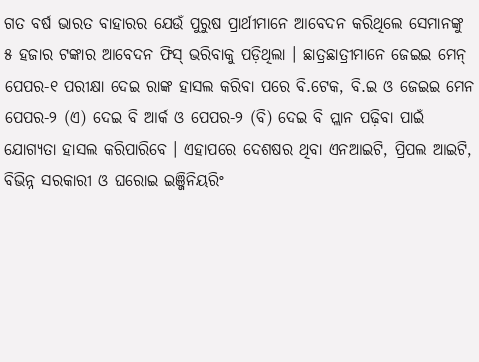ଗତ ବର୍ଷ ଭାରତ ବାହାରର ଯେଉଁ ପୁରୁଷ ପ୍ରାର୍ଥୀମାନେ ଆବେଦନ କରିଥିଲେ ସେମାନଙ୍କୁ ୫ ହଜାର ଟଙ୍କାର ଆବେଦନ ଫିସ୍ ଭରିବାକୁ ପଡ଼ିଥିଲା । ଛାତ୍ରଛାତ୍ରୀମାନେ ଜେଇଇ ମେନ୍ ପେପର-୧ ପରୀକ୍ଷା ଦେଇ ରାଙ୍କ ହାସଲ କରିବା ପରେ ବି.ଟେକ, ବି.ଇ ଓ ଜେଇଇ ମେନ ପେପର-୨ (ଏ) ଦେଇ ବି ଆର୍କ ଓ ପେପର-୨ (ବି) ଦେଇ ବି ପ୍ଲାନ ପଢ଼ିବା ପାଇଁ ଯୋଗ୍ୟତା ହାସଲ କରିପାରିବେ । ଏହାପରେ ଦେଶଷର ଥିବା ଏନଆଇଟି, ପ୍ରିପଲ ଆଇଟି, ବିଭିନ୍ନ ସରକାରୀ ଓ ଘରୋଇ ଇଞ୍ଜିନିୟରିଂ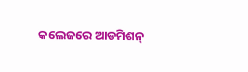କଲେଜରେ ଆଡମିଶନ୍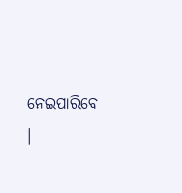ନେଇପାରିବେ ।